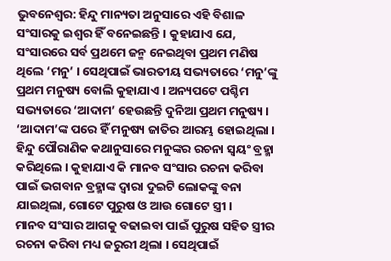ଭୁବନେଶ୍ଵର: ହିନ୍ଦୁ ମାନ୍ୟତା ଅନୁସାରେ ଏହି ବିଶାଳ ସଂସାରକୁ ଇଶ୍ଵର ହିଁ ବନେଇଛନ୍ତି । କୁହାଯାଏ ଯେ, ସଂସାରରେ ସର୍ବ ପ୍ରଥମେ ଜନ୍ମ ନେଇଥିବା ପ୍ରଥମ ମଣିଷ ଥିଲେ ‘ମନୁ’ । ସେଥିପାଇଁ ଭାରତୀୟ ସଭ୍ୟତାରେ ‘ମନୁ’ଙ୍କୁ ପ୍ରଥମ ମନୁଷ୍ୟ ବୋଲି କୁହାଯାଏ । ଅନ୍ୟପଟେ ପଶ୍ଚିମ ସଭ୍ୟତାରେ ‘ଆଦାମ’ ହେଉଛନ୍ତି ଦୁନିଆ ପ୍ରଥମ ମନୁଷ୍ୟ । ‘ଆଦାମ’ଙ୍କ ପରେ ହିଁ ମନୁଷ୍ୟ ଜାତିର ଆରମ୍ଭ ହୋଇଥିଲା । ହିନ୍ଦୁ ପୌରାଣିକ କଥାନୁସାରେ ମନୁଙ୍କର ରଚନା ସ୍ଵୟଂ ବ୍ରହ୍ମା କରିଥିଲେ । କୁହାଯାଏ କି ମାନବ ସଂସାର ରଚନା କରିବା ପାଇଁ ଭଗବାନ ବ୍ରହ୍ମାଙ୍କ ଦ୍ଵାରା ଦୁଇଟି ଲୋକଙ୍କୁ ବନା ଯାଇଥିଲା, ଗୋଟେ ପୁରୁଷ ଓ ଆଉ ଗୋଟେ ସ୍ତ୍ରୀ ।
ମାନବ ସଂସାର ଆଗକୁ ବଢାଇବା ପାଇଁ ପୁରୁଷ ସହିତ ସ୍ତ୍ରୀର ରଚନା କରିବା ମଧ୍ୟ ଜରୁରୀ ଥିଲା । ସେଥିପାଇଁ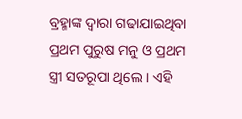ବ୍ରହ୍ମାଙ୍କ ଦ୍ଵାରା ଗଢାଯାଇଥିବା ପ୍ରଥମ ପୁରୁଷ ମନୁ ଓ ପ୍ରଥମ ସ୍ତ୍ରୀ ସତରୂପା ଥିଲେ । ଏହି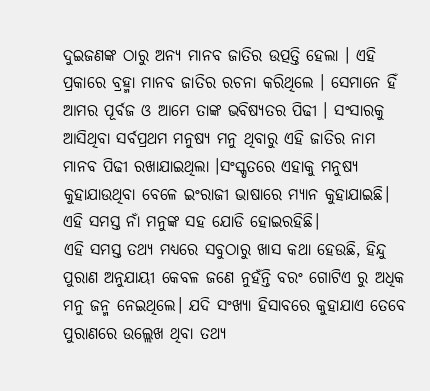ଦୁଇଜଣଙ୍କ ଠାରୁ ଅନ୍ୟ ମାନବ ଜାତିର ଉତ୍ପତ୍ତି ହେଲା । ଏହି ପ୍ରକାରେ ବ୍ରହ୍ମା ମାନବ ଜାତିର ରଚନା କରିଥିଲେ । ସେମାନେ ହିଁ ଆମର ପୂର୍ବଜ ଓ ଆମେ ତାଙ୍କ ଭବିଷ୍ୟତର ପିଢୀ । ସଂସାରକୁ ଆସିଥିବା ସର୍ବପ୍ରଥମ ମନୁଷ୍ୟ ମନୁ ଥିବାରୁ ଏହି ଜାତିର ନାମ ମାନବ ପିଢୀ ରଖାଯାଇଥିଲା ।ସଂସ୍କୃତରେ ଏହାକୁ ମନୁଷ୍ୟ କୁହାଯାଉଥିବା ବେଳେ ଇଂରାଜୀ ଭାଷାରେ ମ୍ୟାନ କୁହାଯାଇଛି। ଏହି ସମସ୍ତ ନାଁ ମନୁଙ୍କ ସହ ଯୋଡି ହୋଇରହିଛି।
ଏହି ସମସ୍ତ ତଥ୍ୟ ମଧ୍ୟରେ ସବୁଠାରୁ ଖାସ କଥା ହେଉଛି, ହିନ୍ଦୁ ପୁରାଣ ଅନୁଯାୟୀ କେବଳ ଜଣେ ନୁହଁନ୍ତି ବରଂ ଗୋଟିଏ ରୁ ଅଧିକ ମନୁ ଜନ୍ମ ନେଇଥିଲେ। ଯଦି ସଂଖ୍ୟା ହିସାବରେ କୁହାଯାଏ ତେବେ ପୁରାଣରେ ଉଲ୍ଲେଖ ଥିବା ତଥ୍ୟ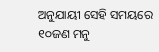ଅନୁଯାୟୀ ସେହି ସମୟରେ ୧୦ଜଣ ମନୁ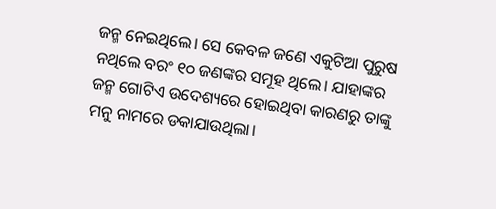ଜନ୍ମ ନେଇଥିଲେ। ସେ କେବଳ ଜଣେ ଏକୁଟିଆ ପୁରୁଷ ନଥିଲେ ବରଂ ୧୦ ଜଣଙ୍କର ସମୂହ ଥିଲେ। ଯାହାଙ୍କର ଜନ୍ମ ଗୋଟିଏ ଉଦେଶ୍ୟରେ ହୋଇଥିବା କାରଣରୁ ତାଙ୍କୁ ମନୁ ନାମରେ ଡକାଯାଉଥିଲା।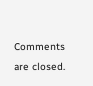Comments are closed.